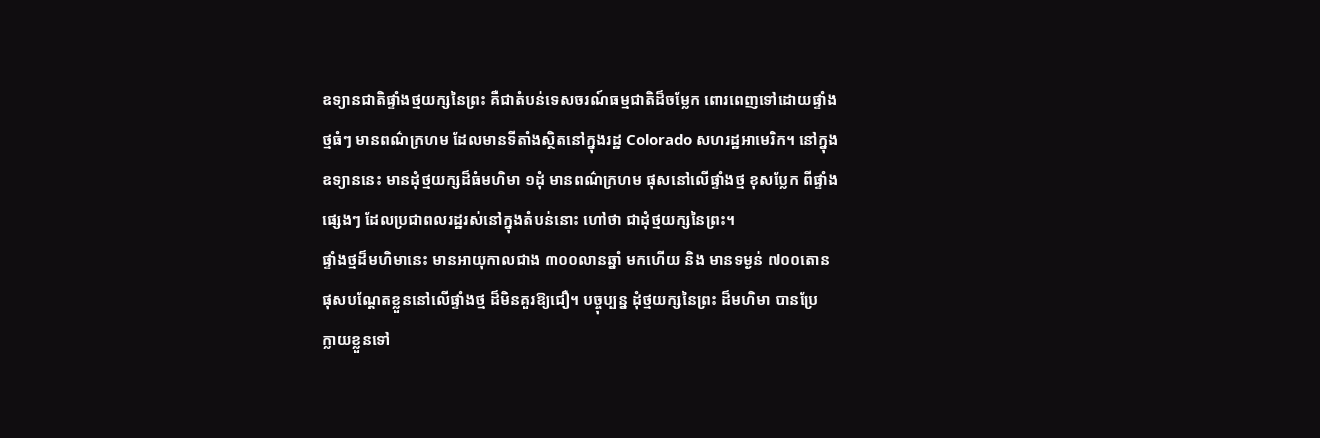ឧទ្យានជាតិផ្ទាំងថ្មយក្សនៃព្រះ គឺជាតំបន់ទេសចរណ៍ធម្មជាតិដ៏ចម្លែក ពោរពេញទៅដោយផ្ទាំង
ថ្មធំៗ មានពណ៌ក្រហម ដែលមានទីតាំងស្ថិតនៅក្នុងរដ្ឋ Colorado សហរដ្ឋអាមេរិក។ នៅក្នុង
ឧទ្យាននេះ មានដុំថ្មយក្សដ៏ធំមហិមា ១ដុំ មានពណ៌ក្រហម ផុសនៅលើផ្ទាំងថ្ម ខុសប្លែក ពីផ្ទាំង
ផ្សេងៗ ដែលប្រជាពលរដ្ឋរស់នៅក្នុងតំបន់នោះ ហៅថា ជាដុំថ្មយក្សនៃព្រះ។
ផ្ទាំងថ្មដ៏មហិមានេះ មានអាយុកាលជាង ៣០០លានឆ្នាំ មកហើយ និង មានទម្ងន់ ៧០០តោន
ផុសបណ្តែតខ្លួននៅលើផ្ទាំងថ្ម ដ៏មិនគួរឱ្យជឿ។ បច្ចុប្បន្ន ដុំថ្មយក្សនៃព្រះ ដ៏មហិមា បានប្រែ
ក្លាយខ្លួនទៅ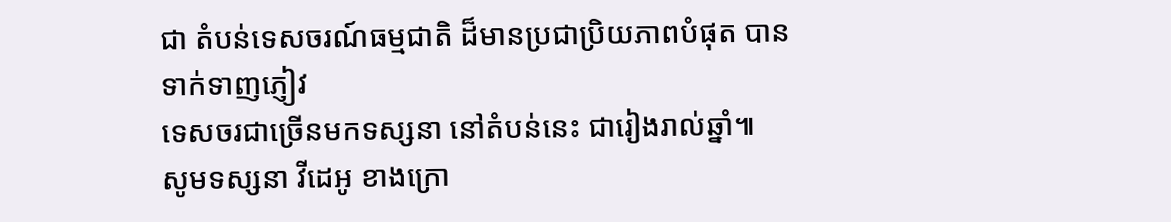ជា តំបន់ទេសចរណ៍ធម្មជាតិ ដ៏មានប្រជាប្រិយភាពបំផុត បានទាក់ទាញភ្ញៀវ
ទេសចរជាច្រើនមកទស្សនា នៅតំបន់នេះ ជារៀងរាល់ឆ្នាំ៕
សូមទស្សនា វីដេអូ ខាងក្រោ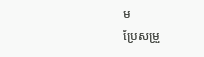ម
ប្រែសម្រួ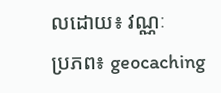លដោយ៖ វណ្ណៈ
ប្រភព៖ geocaching